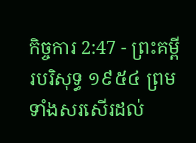កិច្ចការ 2:47 - ព្រះគម្ពីរបរិសុទ្ធ ១៩៥៤ ព្រមទាំងសរសើរដល់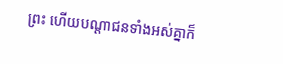ព្រះ ហើយបណ្តាជនទាំងអស់គ្នាក៏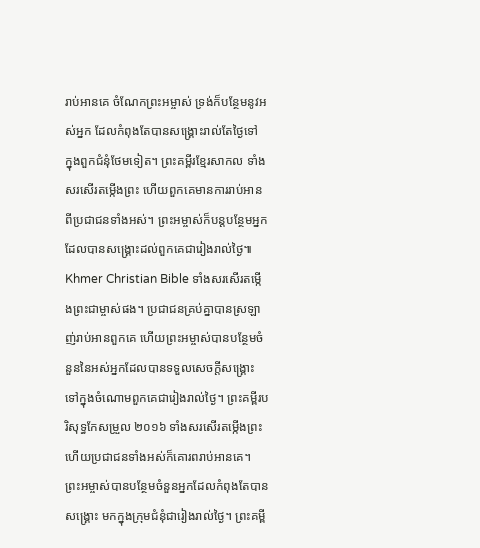រាប់អានគេ ចំណែកព្រះអម្ចាស់ ទ្រង់ក៏បន្ថែមនូវអស់អ្នក ដែលកំពុងតែបានសង្គ្រោះរាល់តែថ្ងៃទៅ ក្នុងពួកជំនុំថែមទៀត។ ព្រះគម្ពីរខ្មែរសាកល ទាំងសរសើរតម្កើងព្រះ ហើយពួកគេមានការរាប់អានពីប្រជាជនទាំងអស់។ ព្រះអម្ចាស់ក៏បន្តបន្ថែមអ្នកដែលបានសង្គ្រោះដល់ពួកគេជារៀងរាល់ថ្ងៃ៕ Khmer Christian Bible ទាំងសរសើរតម្កើងព្រះជាម្ចាស់ផង។ ប្រជាជនគ្រប់គ្នាបានស្រឡាញ់រាប់អានពួកគេ ហើយព្រះអម្ចាស់បានបន្ថែមចំនួននៃអស់អ្នកដែលបានទទួលសេចក្ដីសង្គ្រោះទៅក្នុងចំណោមពួកគេជារៀងរាល់ថ្ងៃ។ ព្រះគម្ពីរបរិសុទ្ធកែសម្រួល ២០១៦ ទាំងសរសើរតម្កើងព្រះ ហើយប្រជាជនទាំងអស់ក៏គោរពរាប់អានគេ។ ព្រះអម្ចាស់បានបន្ថែមចំនួនអ្នកដែលកំពុងតែបានសង្គ្រោះ មកក្នុងក្រុមជំនុំជារៀងរាល់ថ្ងៃ។ ព្រះគម្ពី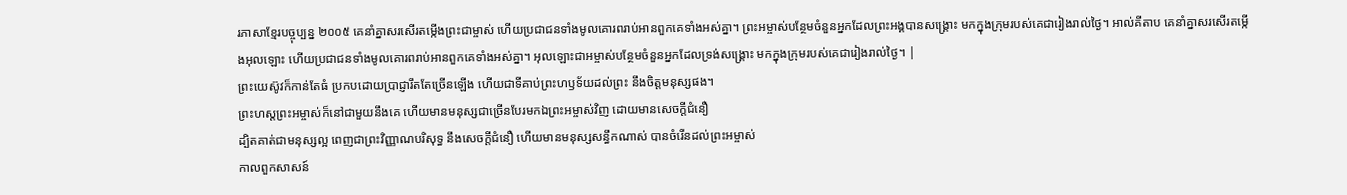រភាសាខ្មែរបច្ចុប្បន្ន ២០០៥ គេនាំគ្នាសរសើរតម្កើងព្រះជាម្ចាស់ ហើយប្រជាជនទាំងមូលគោរពរាប់អានពួកគេទាំងអស់គ្នា។ ព្រះអម្ចាស់បន្ថែមចំនួនអ្នកដែលព្រះអង្គបានសង្គ្រោះ មកក្នុងក្រុមរបស់គេជារៀងរាល់ថ្ងៃ។ អាល់គីតាប គេនាំគ្នាសរសើរតម្កើងអុលឡោះ ហើយប្រជាជនទាំងមូលគោរពរាប់អានពួកគេទាំងអស់គ្នា។ អុលឡោះជាអម្ចាស់បន្ថែមចំនួនអ្នកដែលទ្រង់សង្គ្រោះ មកក្នុងក្រុមរបស់គេជារៀងរាល់ថ្ងៃ។ |
ព្រះយេស៊ូវក៏កាន់តែធំ ប្រកបដោយប្រាជ្ញារឹតតែច្រើនឡើង ហើយជាទីគាប់ព្រះហឫទ័យដល់ព្រះ នឹងចិត្តមនុស្សផង។
ព្រះហស្តព្រះអម្ចាស់ក៏នៅជាមួយនឹងគេ ហើយមានមនុស្សជាច្រើនបែរមកឯព្រះអម្ចាស់វិញ ដោយមានសេចក្ដីជំនឿ
ដ្បិតគាត់ជាមនុស្សល្អ ពេញជាព្រះវិញ្ញាណបរិសុទ្ធ នឹងសេចក្ដីជំនឿ ហើយមានមនុស្សសន្ធឹកណាស់ បានចំរើនដល់ព្រះអម្ចាស់
កាលពួកសាសន៍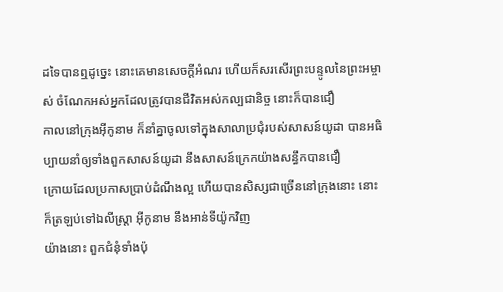ដទៃបានឮដូច្នេះ នោះគេមានសេចក្ដីអំណរ ហើយក៏សរសើរព្រះបន្ទូលនៃព្រះអម្ចាស់ ចំណែកអស់អ្នកដែលត្រូវបានជីវិតអស់កល្បជានិច្ច នោះក៏បានជឿ
កាលនៅក្រុងអ៊ីកូនាម ក៏នាំគ្នាចូលទៅក្នុងសាលាប្រជុំរបស់សាសន៍យូដា បានអធិប្បាយនាំឲ្យទាំងពួកសាសន៍យូដា នឹងសាសន៍ក្រេកយ៉ាងសន្ធឹកបានជឿ
ក្រោយដែលប្រកាសប្រាប់ដំណឹងល្អ ហើយបានសិស្សជាច្រើននៅក្រុងនោះ នោះក៏ត្រឡប់ទៅឯលីស្ត្រា អ៊ីកូនាម នឹងអាន់ទីយ៉ូកវិញ
យ៉ាងនោះ ពួកជំនុំទាំងប៉ុ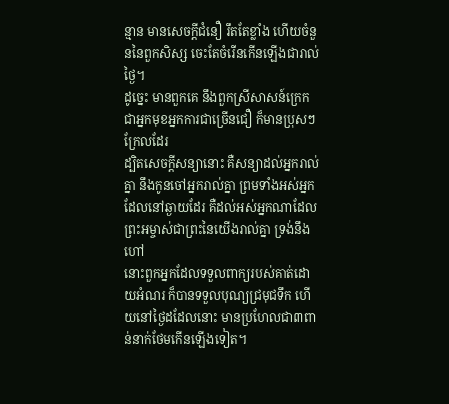ន្មាន មានសេចក្ដីជំនឿ រឹតតែខ្លាំង ហើយចំនួននៃពួកសិស្ស ចេះតែចំរើនកើនឡើងជារាល់ថ្ងៃ។
ដូច្នេះ មានពួកគេ នឹងពួកស្រីសាសន៍ក្រេក ជាអ្នកមុខអ្នកការជាច្រើនជឿ ក៏មានប្រុសៗក្រែលដែរ
ដ្បិតសេចក្ដីសន្យានោះ គឺសន្យាដល់អ្នករាល់គ្នា នឹងកូនចៅអ្នករាល់គ្នា ព្រមទាំងអស់អ្នកដែលនៅឆ្ងាយដែរ គឺដល់អស់អ្នកណាដែលព្រះអម្ចាស់ជាព្រះនៃយើងរាល់គ្នា ទ្រង់នឹងហៅ
នោះពួកអ្នកដែលទទួលពាក្យរបស់គាត់ដោយអំណរ ក៏បានទទួលបុណ្យជ្រមុជទឹក ហើយនៅថ្ងៃដដែលនោះ មានប្រហែលជា៣ពាន់នាក់ថែមកើនឡើងទៀត។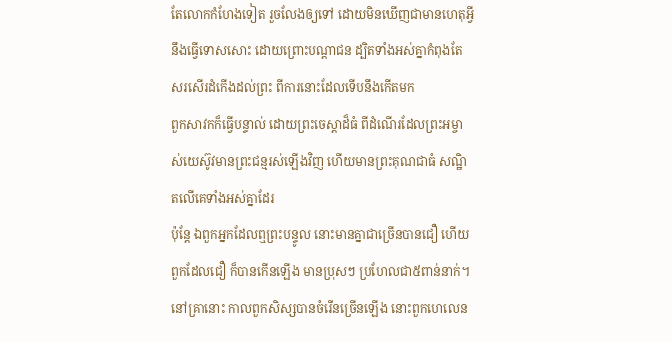តែលោកកំហែងទៀត រួចលែងឲ្យទៅ ដោយមិនឃើញជាមានហេតុអ្វីនឹងធ្វើទោសសោះ ដោយព្រោះបណ្តាជន ដ្បិតទាំងអស់គ្នាកំពុងតែសរសើរដំកើងដល់ព្រះ ពីការនោះដែលទើបនឹងកើតមក
ពួកសាវកក៏ធ្វើបន្ទាល់ ដោយព្រះចេស្តាដ៏ធំ ពីដំណើរដែលព្រះអម្ចាស់យេស៊ូវមានព្រះជន្មរស់ឡើងវិញ ហើយមានព្រះគុណជាធំ សណ្ឋិតលើគេទាំងអស់គ្នាដែរ
ប៉ុន្តែ ឯពួកអ្នកដែលឮព្រះបន្ទូល នោះមានគ្នាជាច្រើនបានជឿ ហើយពួកដែលជឿ ក៏បានកើនឡើង មានប្រុសៗ ប្រហែលជា៥ពាន់នាក់។
នៅគ្រានោះ កាលពួកសិស្សបានចំរើនច្រើនឡើង នោះពួកហេលេន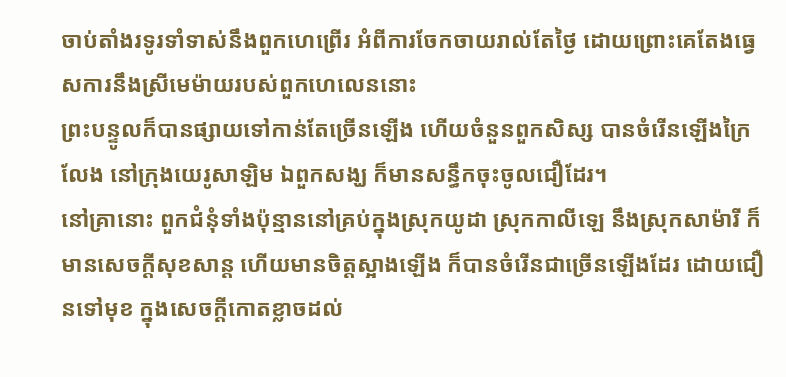ចាប់តាំងរទូរទាំទាស់នឹងពួកហេព្រើរ អំពីការចែកចាយរាល់តែថ្ងៃ ដោយព្រោះគេតែងធ្វេសការនឹងស្រីមេម៉ាយរបស់ពួកហេលេននោះ
ព្រះបន្ទូលក៏បានផ្សាយទៅកាន់តែច្រើនឡើង ហើយចំនួនពួកសិស្ស បានចំរើនឡើងក្រៃលែង នៅក្រុងយេរូសាឡិម ឯពួកសង្ឃ ក៏មានសន្ធឹកចុះចូលជឿដែរ។
នៅគ្រានោះ ពួកជំនុំទាំងប៉ុន្មាននៅគ្រប់ក្នុងស្រុកយូដា ស្រុកកាលីឡេ នឹងស្រុកសាម៉ារី ក៏មានសេចក្ដីសុខសាន្ត ហើយមានចិត្តស្អាងឡើង ក៏បានចំរើនជាច្រើនឡើងដែរ ដោយជឿនទៅមុខ ក្នុងសេចក្ដីកោតខ្លាចដល់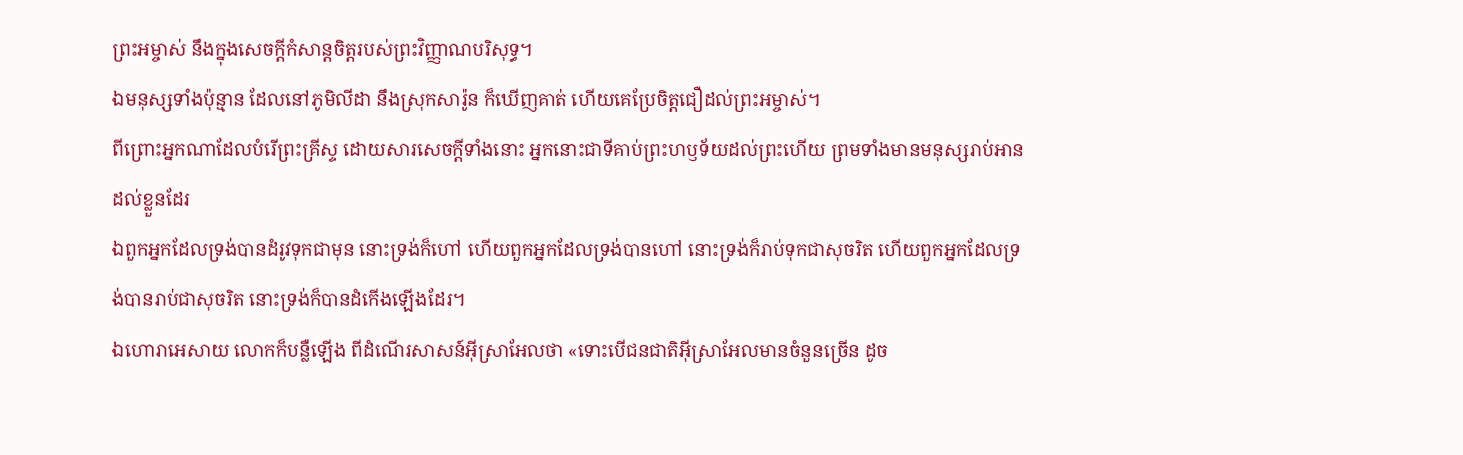ព្រះអម្ចាស់ នឹងក្នុងសេចក្ដីកំសាន្តចិត្តរបស់ព្រះវិញ្ញាណបរិសុទ្ធ។
ឯមនុស្សទាំងប៉ុន្មាន ដែលនៅភូមិលីដា នឹងស្រុកសារ៉ូន ក៏ឃើញគាត់ ហើយគេប្រែចិត្តជឿដល់ព្រះអម្ចាស់។
ពីព្រោះអ្នកណាដែលបំរើព្រះគ្រីស្ទ ដោយសារសេចក្ដីទាំងនោះ អ្នកនោះជាទីគាប់ព្រះហឫទ័យដល់ព្រះហើយ ព្រមទាំងមានមនុស្សរាប់អានដល់ខ្លួនដែរ
ឯពួកអ្នកដែលទ្រង់បានដំរូវទុកជាមុន នោះទ្រង់ក៏ហៅ ហើយពួកអ្នកដែលទ្រង់បានហៅ នោះទ្រង់ក៏រាប់ទុកជាសុចរិត ហើយពួកអ្នកដែលទ្រង់បានរាប់ជាសុចរិត នោះទ្រង់ក៏បានដំកើងឡើងដែរ។
ឯហោរាអេសាយ លោកក៏បន្លឺឡើង ពីដំណើរសាសន៍អ៊ីស្រាអែលថា «ទោះបើជនជាតិអ៊ីស្រាអែលមានចំនួនច្រើន ដូច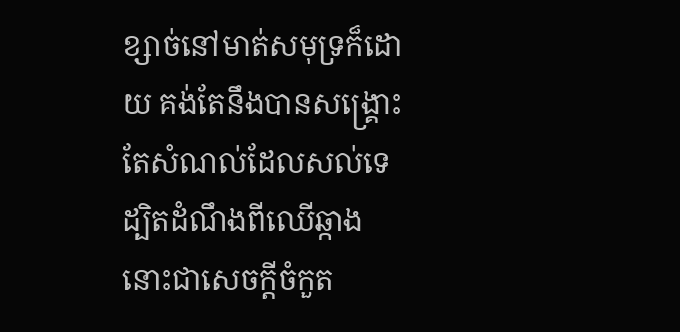ខ្សាច់នៅមាត់សមុទ្រក៏ដោយ គង់តែនឹងបានសង្គ្រោះតែសំណល់ដែលសល់ទេ
ដ្បិតដំណឹងពីឈើឆ្កាង នោះជាសេចក្ដីចំកួត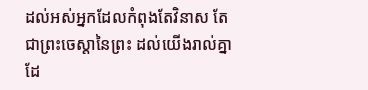ដល់អស់អ្នកដែលកំពុងតែវិនាស តែជាព្រះចេស្តានៃព្រះ ដល់យើងរាល់គ្នាដែ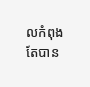លកំពុងតែបាន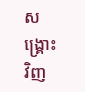សង្គ្រោះវិញ